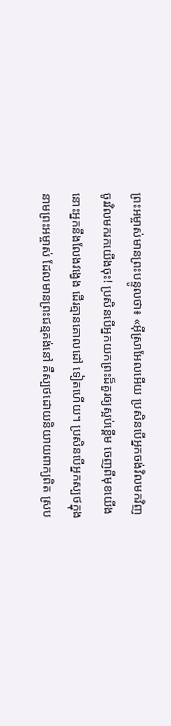ព្រះអម្ចាស់មានព្រះបន្ទូលថា៖ «អ៊ីស្រាអែលអើយ ប្រសិនបើអ្នកចង់វិលមកវិញ ចូរវិលមករកយើងចុះ! ប្រសិនបើអ្នកយកព្រះដ៏គួរឲ្យស្អប់ខ្ពើម ចេញពីមុខយើង នោះអ្នកនឹងលែងវង្វេង ដើរគ្មានគោលដៅ ទៀតហើយ។ ប្រសិនបើអ្នកស្បថក្នុងនាមព្រះអម្ចាស់ ដែលមានព្រះជន្មគង់នៅ គឺស្បថដោយនិយាយពាក្យពិត ស្រប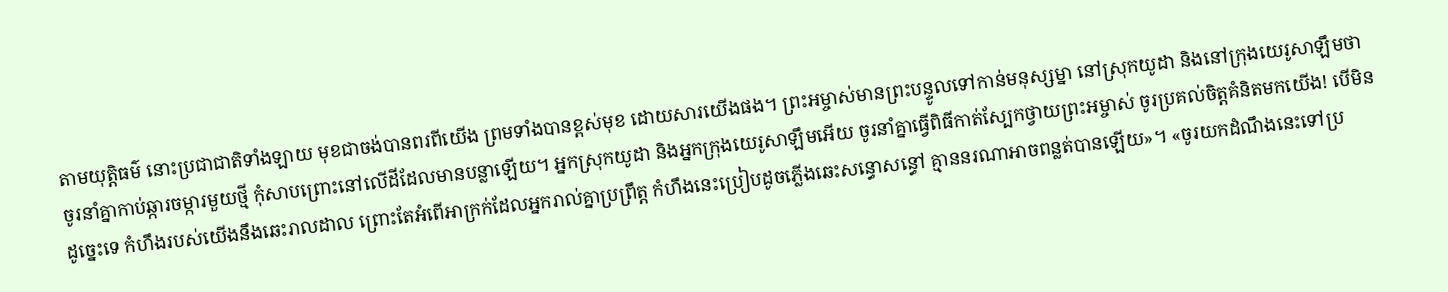តាមយុត្តិធម៌ នោះប្រជាជាតិទាំងឡាយ មុខជាចង់បានពរពីយើង ព្រមទាំងបានខ្ពស់មុខ ដោយសារយើងផង។ ព្រះអម្ចាស់មានព្រះបន្ទូលទៅកាន់មនុស្សម្នា នៅស្រុកយូដា និងនៅក្រុងយេរូសាឡឹមថា ចូរនាំគ្នាកាប់ឆ្ការចម្ការមួយថ្មី កុំសាបព្រោះនៅលើដីដែលមានបន្លាឡើយ។ អ្នកស្រុកយូដា និងអ្នកក្រុងយេរូសាឡឹមអើយ ចូរនាំគ្នាធ្វើពិធីកាត់ស្បែកថ្វាយព្រះអម្ចាស់ ចូរប្រគល់ចិត្តគំនិតមកយើង! បើមិនដូច្នេះទេ កំហឹងរបស់យើងនឹងឆេះរាលដាល ព្រោះតែអំពើអាក្រក់ដែលអ្នករាល់គ្នាប្រព្រឹត្ត កំហឹងនេះប្រៀបដូចភ្លើងឆេះសន្ធោសន្ធៅ គ្មាននរណាអាចពន្លត់បានឡើយ»។ «ចូរយកដំណឹងនេះទៅប្រ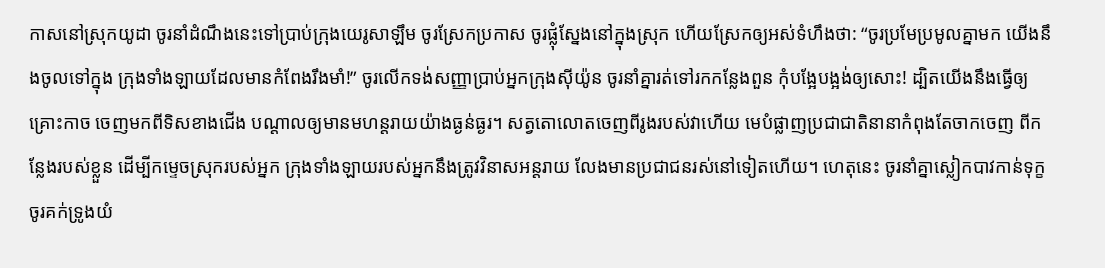កាសនៅស្រុកយូដា ចូរនាំដំណឹងនេះទៅប្រាប់ក្រុងយេរូសាឡឹម ចូរស្រែកប្រកាស ចូរផ្លុំស្នែងនៅក្នុងស្រុក ហើយស្រែកឲ្យអស់ទំហឹងថា: “ចូរប្រមែប្រមូលគ្នាមក យើងនឹងចូលទៅក្នុង ក្រុងទាំងឡាយដែលមានកំពែងរឹងមាំ!” ចូរលើកទង់សញ្ញាប្រាប់អ្នកក្រុងស៊ីយ៉ូន ចូរនាំគ្នារត់ទៅរកកន្លែងពួន កុំបង្អែបង្អង់ឲ្យសោះ! ដ្បិតយើងនឹងធ្វើឲ្យគ្រោះកាច ចេញមកពីទិសខាងជើង បណ្ដាលឲ្យមានមហន្តរាយយ៉ាងធ្ងន់ធ្ងរ។ សត្វតោលោតចេញពីរូងរបស់វាហើយ មេបំផ្លាញប្រជាជាតិនានាកំពុងតែចាកចេញ ពីកន្លែងរបស់ខ្លួន ដើម្បីកម្ទេចស្រុករបស់អ្នក ក្រុងទាំងឡាយរបស់អ្នកនឹងត្រូវវិនាសអន្តរាយ លែងមានប្រជាជនរស់នៅទៀតហើយ។ ហេតុនេះ ចូរនាំគ្នាស្លៀកបាវកាន់ទុក្ខ ចូរគក់ទ្រូងយំ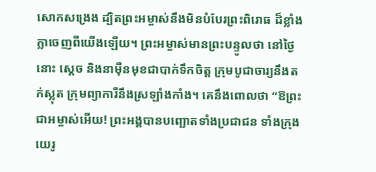សោកសង្រេង ដ្បិតព្រះអម្ចាស់នឹងមិនបំបែរព្រះពិរោធ ដ៏ខ្លាំងក្លាចេញពីយើងឡើយ។ ព្រះអម្ចាស់មានព្រះបន្ទូលថា នៅថ្ងៃនោះ ស្ដេច និងនាម៉ឺនមុខជាបាក់ទឹកចិត្ត ក្រុមបូជាចារ្យនឹងតក់ស្លុត ក្រុមព្យាការីនឹងស្រឡាំងកាំង។ គេនឹងពោលថា “ឱព្រះជាអម្ចាស់អើយ! ព្រះអង្គបានបញ្ឆោតទាំងប្រជាជន ទាំងក្រុងយេរូ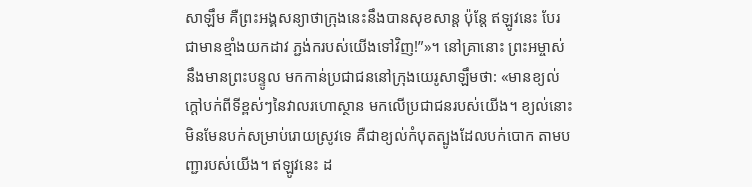សាឡឹម គឺព្រះអង្គសន្យាថាក្រុងនេះនឹងបានសុខសាន្ត ប៉ុន្តែ ឥឡូវនេះ បែរជាមានខ្មាំងយកដាវ ភ្ជង់ករបស់យើងទៅវិញ!”»។ នៅគ្រានោះ ព្រះអម្ចាស់នឹងមានព្រះបន្ទូល មកកាន់ប្រជាជននៅក្រុងយេរូសាឡឹមថា: «មានខ្យល់ក្ដៅបក់ពីទីខ្ពស់ៗនៃវាលរហោស្ថាន មកលើប្រជាជនរបស់យើង។ ខ្យល់នោះមិនមែនបក់សម្រាប់រោយស្រូវទេ គឺជាខ្យល់កំបុតត្បូងដែលបក់បោក តាមបញ្ជារបស់យើង។ ឥឡូវនេះ ដ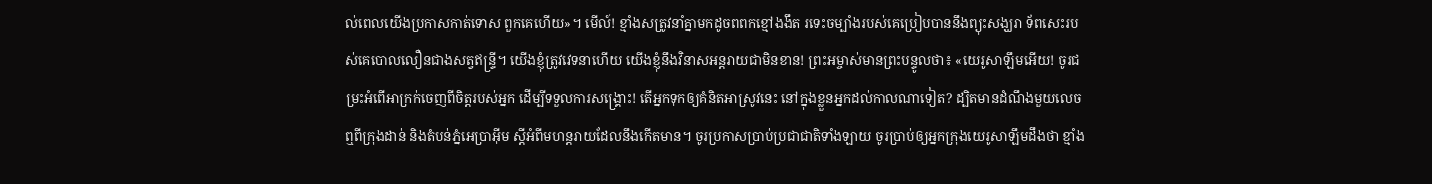ល់ពេលយើងប្រកាសកាត់ទោស ពួកគេហើយ»។ មើល៍! ខ្មាំងសត្រូវនាំគ្នាមកដូចពពកខ្មៅងងឹត រទេះចម្បាំងរបស់គេប្រៀបបាននឹងព្យុះសង្ឃរា ទ័ពសេះរបស់គេបោលលឿនជាងសត្វឥន្ទ្រី។ យើងខ្ញុំត្រូវវេទនាហើយ យើងខ្ញុំនឹងវិនាសអន្តរាយជាមិនខាន! ព្រះអម្ចាស់មានព្រះបន្ទូលថា៖ «យេរូសាឡឹមអើយ! ចូរជម្រះអំពើអាក្រក់ចេញពីចិត្តរបស់អ្នក ដើម្បីទទួលការសង្គ្រោះ! តើអ្នកទុកឲ្យគំនិតអាស្រូវនេះ នៅក្នុងខ្លួនអ្នកដល់កាលណាទៀត? ដ្បិតមានដំណឹងមួយលេចឮពីក្រុងដាន់ និងតំបន់ភ្នំអេប្រាអ៊ីម ស្ដីអំពីមហន្តរាយដែលនឹងកើតមាន។ ចូរប្រកាសប្រាប់ប្រជាជាតិទាំងឡាយ ចូរប្រាប់ឲ្យអ្នកក្រុងយេរូសាឡឹមដឹងថា ខ្មាំង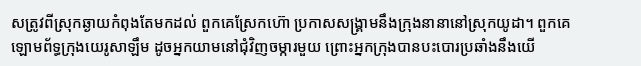សត្រូវពីស្រុកឆ្ងាយកំពុងតែមកដល់ ពួកគេស្រែកហ៊ោ ប្រកាសសង្គ្រាមនឹងក្រុងនានានៅស្រុកយូដា។ ពួកគេឡោមព័ទ្ធក្រុងយេរូសាឡឹម ដូចអ្នកយាមនៅជុំវិញចម្ការមួយ ព្រោះអ្នកក្រុងបានបះបោរប្រឆាំងនឹងយើ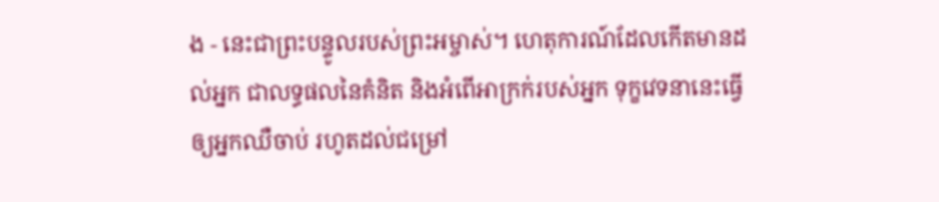ង - នេះជាព្រះបន្ទូលរបស់ព្រះអម្ចាស់។ ហេតុការណ៍ដែលកើតមានដល់អ្នក ជាលទ្ធផលនៃគំនិត និងអំពើអាក្រក់របស់អ្នក ទុក្ខវេទនានេះធ្វើឲ្យអ្នកឈឺចាប់ រហូតដល់ជម្រៅ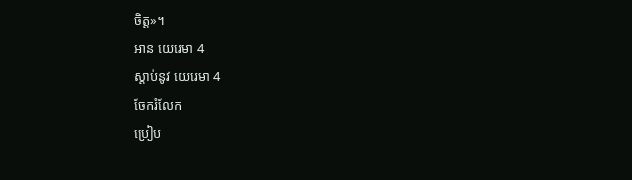ចិត្ត»។
អាន យេរេមា 4
ស្ដាប់នូវ យេរេមា 4
ចែករំលែក
ប្រៀប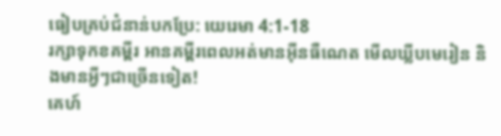ធៀបគ្រប់ជំនាន់បកប្រែ: យេរេមា 4:1-18
រក្សាទុកខគម្ពីរ អានគម្ពីរពេលអត់មានអ៊ីនធឺណេត មើលឃ្លីបមេរៀន និងមានអ្វីៗជាច្រើនទៀត!
គេហ៍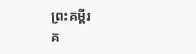ព្រះគម្ពីរ
គ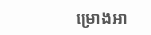ម្រោងអា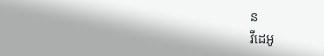ន
វីដេអូ